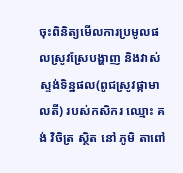ចុះពិនិត្យមើលការប្រមូលផលស្រូវស្រែបង្ហាញ និងវាស់ស្ទង់ទិន្នផល(ពូជស្រូវផ្កាមាលតី) របស់កសិករ ឈ្មោះ គង់ វិចិត្រ ស្ថិត នៅ ភូមិ តាពៅ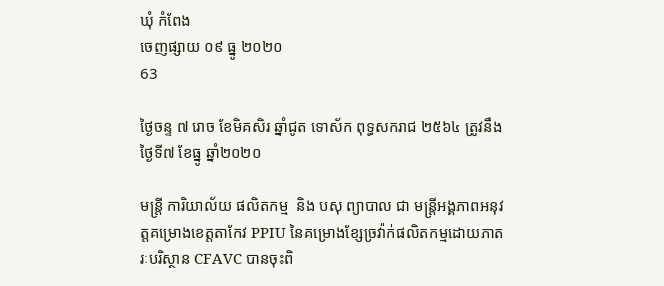ឃុំ កំពែង
ចេញផ្សាយ ០៩ ធ្នូ ២០២០
63

ថ្ងៃចន្ទ ៧ រោច ខែមិគសិរ ឆ្នាំជូត ទោស័ក ពុទ្ធសករាជ ២៥៦៤ ត្រូវនឹងថ្ងៃទី៧ ខែធ្នូ ឆ្នាំ២០២០

មន្ត្រី ការិយាល័យ ផលិតកម្ម  និង បសុ ព្យាបាល ជា មន្រ្តីអង្គភាពអនុវត្តគម្រោងខេត្តតាកែវ PPIU នៃគម្រោងខ្សែច្រវ៉ាក់ផលិតកម្មដោយភាតរៈបរិស្ថាន CFAVC បានចុះពិ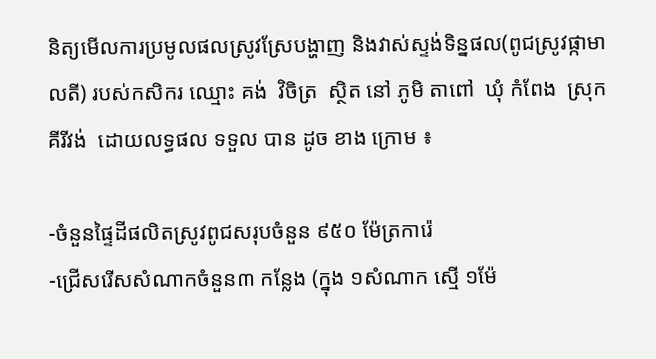និត្យមើលការប្រមូលផលស្រូវស្រែបង្ហាញ និងវាស់ស្ទង់ទិន្នផល(ពូជស្រូវផ្កាមាលតី) របស់កសិករ ឈ្មោះ គង់  វិចិត្រ  ស្ថិត នៅ ភូមិ តាពៅ  ឃុំ កំពែង  ស្រុក គីរីវង់  ដោយលទ្ធផល ទទួល បាន ដូច ខាង ក្រោម ៖

-ចំនួនផ្ទៃដីផលិតស្រូវពូជសរុបចំនួន ៩៥០ ម៉ែត្រការ៉េ
-ជ្រើសរើសសំណាកចំនួន៣ កន្លែង (ក្នុង ១សំណាក ស្មើ ១ម៉ែ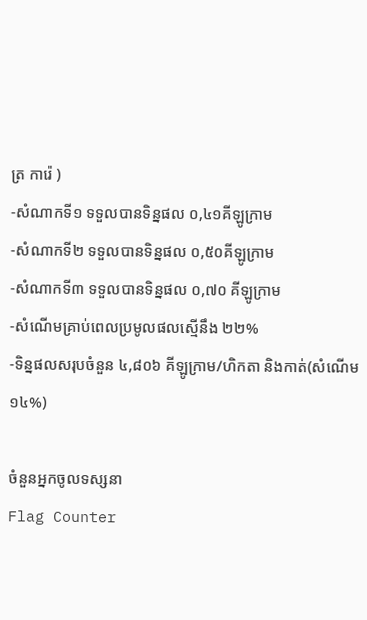ត្រ ការ៉េ )
-សំណាកទី១ ទទួលបានទិន្នផល ០,៤១គីឡូក្រាម
-សំណាកទី២ ទទួលបានទិន្នផល ០,៥០គីឡូក្រាម
-សំណាកទី៣ ទទួលបានទិន្នផល ០,៧០ គីឡូក្រាម
-សំណើមគ្រាប់ពេលប្រមូលផលស្មើនឹង ២២%
-ទិន្នផលសរុបចំនួន ៤,៨០៦ គីឡូក្រាម/ហិកតា និងកាត់(សំណើម១៤%)

ចំនួនអ្នកចូលទស្សនា
Flag Counter